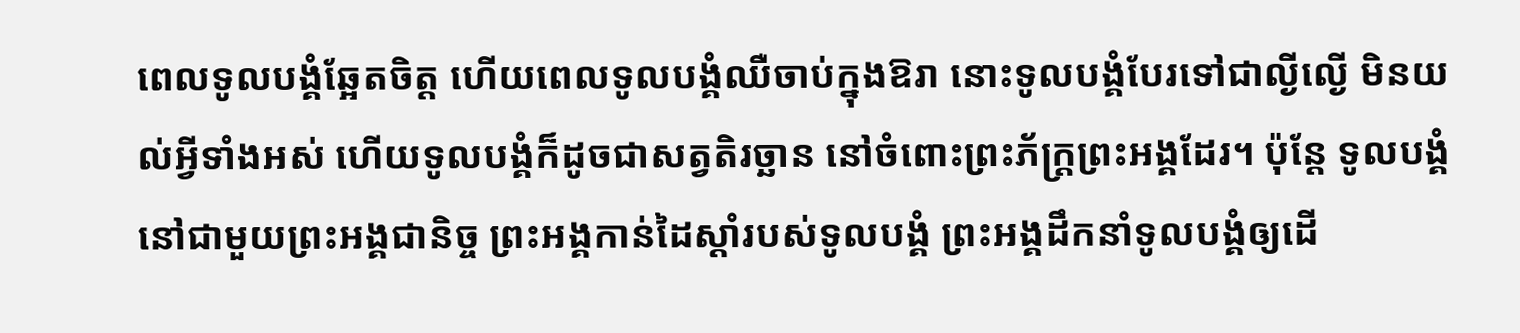ពេលទូលបង្គំឆ្អែតចិត្ត ហើយពេលទូលបង្គំឈឺចាប់ក្នុងឱរា នោះទូលបង្គំបែរទៅជាល្ងីល្ងើ មិនយល់អ្វីទាំងអស់ ហើយទូលបង្គំក៏ដូចជាសត្វតិរច្ឆាន នៅចំពោះព្រះភ័ក្ត្រព្រះអង្គដែរ។ ប៉ុន្តែ ទូលបង្គំនៅជាមួយព្រះអង្គជានិច្ច ព្រះអង្គកាន់ដៃស្ដាំរបស់ទូលបង្គំ ព្រះអង្គដឹកនាំទូលបង្គំឲ្យដើ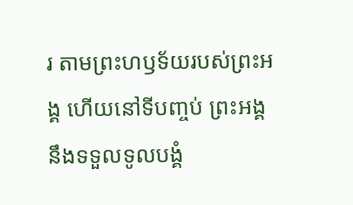រ តាមព្រះហឫទ័យរបស់ព្រះអង្គ ហើយនៅទីបញ្ចប់ ព្រះអង្គនឹងទទួលទូលបង្គំ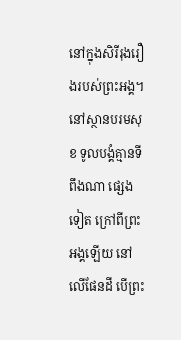នៅក្នុងសិរីរុងរឿងរបស់ព្រះអង្គ។ នៅស្ថានបរមសុខ ទូលបង្គំគ្មានទីពឹងណា ផ្សេងទៀត ក្រៅពីព្រះអង្គឡើយ នៅលើផែនដី បើព្រះ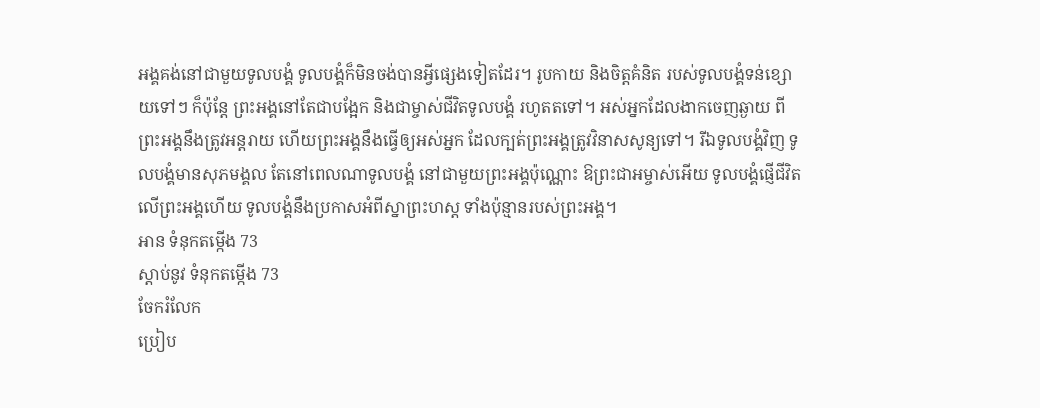អង្គគង់នៅជាមួយទូលបង្គំ ទូលបង្គំក៏មិនចង់បានអ្វីផ្សេងទៀតដែរ។ រូបកាយ និងចិត្តគំនិត របស់ទូលបង្គំទន់ខ្សោយទៅៗ ក៏ប៉ុន្តែ ព្រះអង្គនៅតែជាបង្អែក និងជាម្ចាស់ជីវិតទូលបង្គំ រហូតតទៅ។ អស់អ្នកដែលងាកចេញឆ្ងាយ ពីព្រះអង្គនឹងត្រូវអន្តរាយ ហើយព្រះអង្គនឹងធ្វើឲ្យអស់អ្នក ដែលក្បត់ព្រះអង្គត្រូវវិនាសសូន្យទៅ។ រីឯទូលបង្គំវិញ ទូលបង្គំមានសុភមង្គល តែនៅពេលណាទូលបង្គំ នៅជាមួយព្រះអង្គប៉ុណ្ណោះ ឱព្រះជាអម្ចាស់អើយ ទូលបង្គំផ្ញើជីវិតលើព្រះអង្គហើយ ទូលបង្គំនឹងប្រកាសអំពីស្នាព្រះហស្ដ ទាំងប៉ុន្មានរបស់ព្រះអង្គ។
អាន ទំនុកតម្កើង 73
ស្ដាប់នូវ ទំនុកតម្កើង 73
ចែករំលែក
ប្រៀប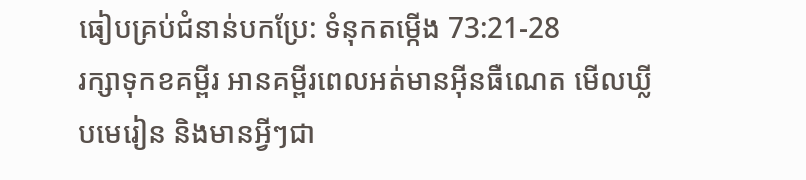ធៀបគ្រប់ជំនាន់បកប្រែ: ទំនុកតម្កើង 73:21-28
រក្សាទុកខគម្ពីរ អានគម្ពីរពេលអត់មានអ៊ីនធឺណេត មើលឃ្លីបមេរៀន និងមានអ្វីៗជា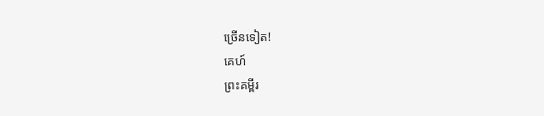ច្រើនទៀត!
គេហ៍
ព្រះគម្ពីរ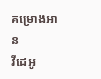គម្រោងអាន
វីដេអូ